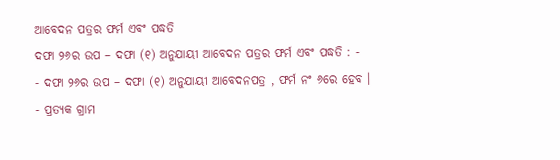ଆବେଦନ ପତ୍ରର ଫର୍ମ ଏବଂ ପଦ୍ଧତି
ଦଫା ୨୬ର ଉପ – ଦଫା (୧) ଅନୁଯାୟୀ ଆବେଦନ ପତ୍ରର ଫର୍ମ ଏବଂ ପଦ୍ଧତି : -
- ଦଫା ୨୬ର ଉପ – ଦଫା (୧) ଅନୁଯାୟୀ ଆବେଦନପତ୍ର , ଫର୍ମ ନଂ ୬ରେ ହେବ ।
- ପ୍ରତ୍ୟକ ଗ୍ରାମ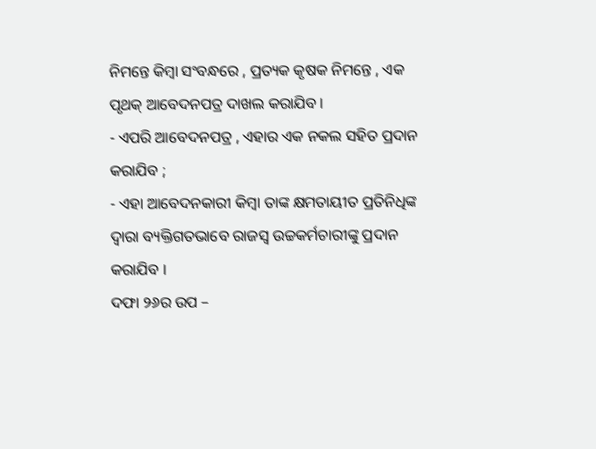ନିମନ୍ତେ କିମ୍ବା ସଂବନ୍ଧରେ , ପ୍ରତ୍ୟକ କୃଷକ ନିମନ୍ତେ , ଏକ ପୃଥକ୍ ଆବେଦନପତ୍ର ଦାଖଲ କରାଯିବ ।
- ଏପରି ଆବେଦନପତ୍ର , ଏହାର ଏକ ନକଲ ସହିତ ପ୍ରଦାନ କରାଯିବ ;
- ଏହା ଆବେଦନକାରୀ କିମ୍ବା ତାଙ୍କ କ୍ଷମତାୟୀତ ପ୍ରତିନିଧିଙ୍କ ଦ୍ଵାରା ବ୍ୟକ୍ତିଗତଭାବେ ରାଜସ୍ୱ ଉଚ୍ଚକର୍ମଚାରୀଙ୍କୁ ପ୍ରଦାନ କରାଯିବ ।
ଦଫା ୨୬ର ଉପ –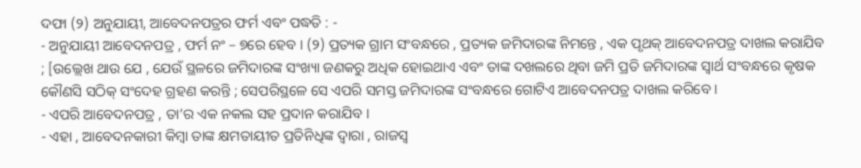ଦଫା (୨) ଅନୁଯାୟୀ, ଆବେଦନପତ୍ରର ଫର୍ମ ଏବଂ ପଦ୍ଧତି : -
- ଅନୁଯାୟୀ ଆବେଦନପତ୍ର , ଫର୍ମ ନଂ – ୭ରେ ହେବ । (୨) ପ୍ରତ୍ୟକ ଗ୍ରାମ ସଂବନ୍ଧରେ , ପ୍ରତ୍ୟକ ଜମିଦାରଙ୍କ ନିମନ୍ତେ , ଏକ ପୃଥକ୍ ଆବେଦନପତ୍ର ଦାଖଲ କରାଯିବ ; [ଉଲ୍ଲେଖ ଥାଉ ଯେ , ଯେଉଁ ସ୍ଥଳରେ ଜମିଦାରଙ୍କ ସଂଖ୍ୟା ଜଣକରୁ ଅଧିକ ହୋଇଥାଏ ଏବଂ ତାଙ୍କ ଦଖଲରେ ଥିବା ଜମି ପ୍ରତି ଜମିଦାରଙ୍କ ସ୍ଵାର୍ଥ ସଂବନ୍ଧରେ କୃଷକ କୌଣସି ସଠିକ୍ ସଂଦେହ ଗ୍ରହଣ କରନ୍ତି ; ସେପରିସ୍ଥଳେ ସେ ଏପରି ସମସ୍ତ ଜମିଦାରଙ୍କ ସଂବନ୍ଧରେ ଗୋଟିଏ ଆବେଦନପତ୍ର ଦାଖଲ କରିବେ ।
- ଏପରି ଆବେଦନପତ୍ର , ତା’ର ଏକ ନକଲ ସହ ପ୍ରଦାନ କରାଯିବ ।
- ଏହା , ଆବେଦନକାରୀ କିମ୍ବା ତାଙ୍କ କ୍ଷମତାୟୀତ ପ୍ରତିନିଧିଙ୍କ ଦ୍ଵାରା , ରାଜସ୍ୱ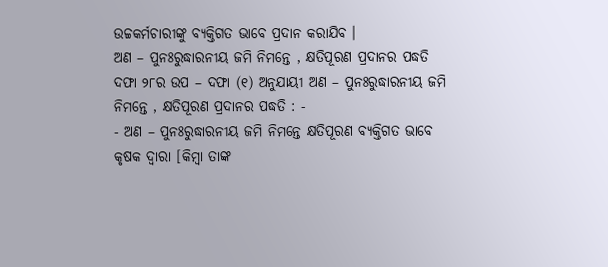ଉଚ୍ଚକର୍ମଚାରୀଙ୍କୁ ବ୍ୟକ୍ତିଗତ ଭାବେ ପ୍ରଦାନ କରାଯିବ ।
ଅଣ – ପୁନଃରୁଦ୍ଧାରନୀୟ ଜମି ନିମନ୍ତେ , କ୍ଷତିପୂରଣ ପ୍ରଦାନର ପଦ୍ଧତି
ଦଫା ୨୮ର ଉପ – ଦଫା (୧) ଅନୁଯାୟୀ ଅଣ – ପୁନଃରୁଦ୍ଧାରନୀୟ ଜମି ନିମନ୍ତେ , କ୍ଷତିପୂରଣ ପ୍ରଦାନର ପଦ୍ଧତି : -
- ଅଣ – ପୁନଃରୁଦ୍ଧାରନୀୟ ଜମି ନିମନ୍ତେ କ୍ଷତିପୂରଣ ବ୍ୟକ୍ତିଗତ ଭାବେ କୃଷକ ଦ୍ଵାରା [କିମ୍ବା ତାଙ୍କ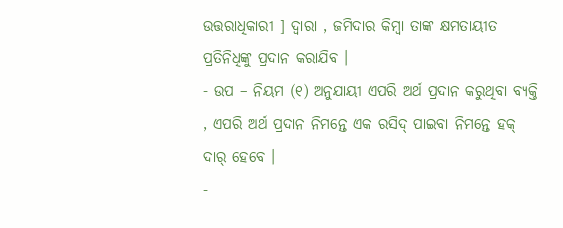ଉତ୍ତରାଧିକାରୀ ] ଦ୍ଵାରା , ଜମିଦାର କିମ୍ବା ତାଙ୍କ କ୍ଷମତାୟୀତ ପ୍ରତିନିଧିଙ୍କୁ ପ୍ରଦାନ କରାଯିବ ।
- ଉପ – ନିୟମ (୧) ଅନୁଯାୟୀ ଏପରି ଅର୍ଥ ପ୍ରଦାନ କରୁଥିବା ବ୍ୟକ୍ତି , ଏପରି ଅର୍ଥ ପ୍ରଦାନ ନିମନ୍ତେ ଏକ ରସିଦ୍ ପାଇବା ନିମନ୍ତେ ହକ୍ ଦାର୍ ହେବେ ।
-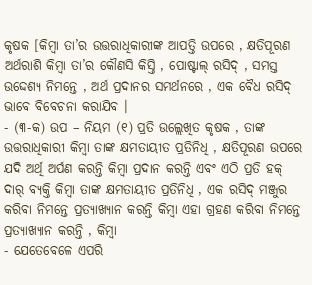କୃଷକ [କିମ୍ବା ତା’ର ଉତ୍ତରାଧିକାରୀଙ୍କ ଆପତ୍ତି ଉପରେ , କ୍ଷତିପୂରଣ ଅର୍ଥରାଶି କିମ୍ବା ତା’ର କୌଣସି କିସ୍ତି , ପୋଷ୍ଟାଲ୍ ରସିଦ୍ , ସମସ୍ତ ଉଦ୍ଦେଶ୍ୟ ନିମନ୍ତେ , ଅର୍ଥ ପ୍ରଦାନର ସମର୍ଥନରେ , ଏକ ବୈଧ ରସିଦ୍ ଭାବେ ବିବେଚନା କରାଯିବ ।
- (୩-କ) ଉପ – ନିୟମ (୧) ପ୍ରତି ଉଲ୍ଲେଖିତ କୃଷକ , ତାଙ୍କ ଉତ୍ତରାଧିକାରୀ କିମ୍ବା ତାଙ୍କ କ୍ଷମତାୟୀତ ପ୍ରତିନିଧି , କ୍ଷତିପୂରଣ ଉପରେ ଯଦି ଅର୍ଥି ଅର୍ପଣ କରନ୍ତି କିମ୍ବା ପ୍ରଦାନ କରନ୍ତି ଏବଂ ଏଠି ପ୍ରତି ହକ୍ ଦାର୍ ବ୍ୟକ୍ତି କିମ୍ବା ତାଙ୍କ କ୍ଷମତାୟୀତ ପ୍ରତିନିଧି , ଏକ ରସିଦ୍ ମଞ୍ଜୁର କରିବା ନିମନ୍ତେ ପ୍ରତ୍ୟାଖ୍ୟାନ କରନ୍ତି କିମ୍ବା ଏହା ଗ୍ରହଣ କରିବା ନିମନ୍ତେ ପ୍ରତ୍ୟାଖ୍ୟାନ କରନ୍ତି , କିମ୍ବା
- ଯେତେବେଳେ ଏପରି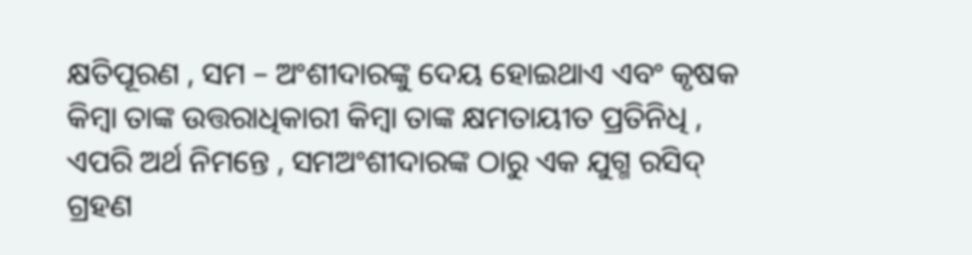କ୍ଷତିପୂରଣ , ସମ – ଅଂଶୀଦାରଙ୍କୁ ଦେୟ ହୋଇଥାଏ ଏବଂ କୃଷକ କିମ୍ବା ତାଙ୍କ ଉତ୍ତରାଧିକାରୀ କିମ୍ବା ତାଙ୍କ କ୍ଷମତାୟୀତ ପ୍ରତିନିଧି , ଏପରି ଅର୍ଥ ନିମନ୍ତେ , ସମଅଂଶୀଦାରଙ୍କ ଠାରୁ ଏକ ଯୁଗ୍ମ ରସିଦ୍ ଗ୍ରହଣ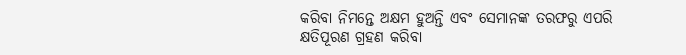କରିବା ନିମନ୍ତେ ଅକ୍ଷମ ହୁଅନ୍ତି ଏବଂ ସେମାନଙ୍କ ତରଫରୁ ଏପରି କ୍ଷତିପୂରଣ ଗ୍ରହଣ କରିବା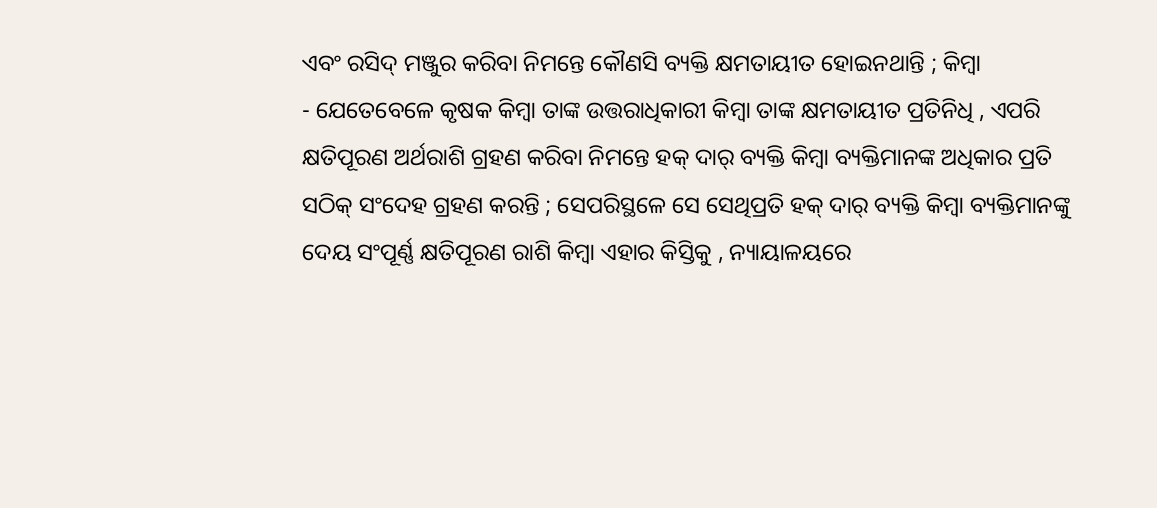ଏବଂ ରସିଦ୍ ମଞ୍ଜୁର କରିବା ନିମନ୍ତେ କୌଣସି ବ୍ୟକ୍ତି କ୍ଷମତାୟୀତ ହୋଇନଥାନ୍ତି ; କିମ୍ବା
- ଯେତେବେଳେ କୃଷକ କିମ୍ବା ତାଙ୍କ ଉତ୍ତରାଧିକାରୀ କିମ୍ବା ତାଙ୍କ କ୍ଷମତାୟୀତ ପ୍ରତିନିଧି , ଏପରି କ୍ଷତିପୂରଣ ଅର୍ଥରାଶି ଗ୍ରହଣ କରିବା ନିମନ୍ତେ ହକ୍ ଦାର୍ ବ୍ୟକ୍ତି କିମ୍ବା ବ୍ୟକ୍ତିମାନଙ୍କ ଅଧିକାର ପ୍ରତି ସଠିକ୍ ସଂଦେହ ଗ୍ରହଣ କରନ୍ତି ; ସେପରିସ୍ଥଳେ ସେ ସେଥିପ୍ରତି ହକ୍ ଦାର୍ ବ୍ୟକ୍ତି କିମ୍ବା ବ୍ୟକ୍ତିମାନଙ୍କୁ ଦେୟ ସଂପୂର୍ଣ୍ଣ କ୍ଷତିପୂରଣ ରାଶି କିମ୍ବା ଏହାର କିସ୍ତିକୁ , ନ୍ୟାୟାଳୟରେ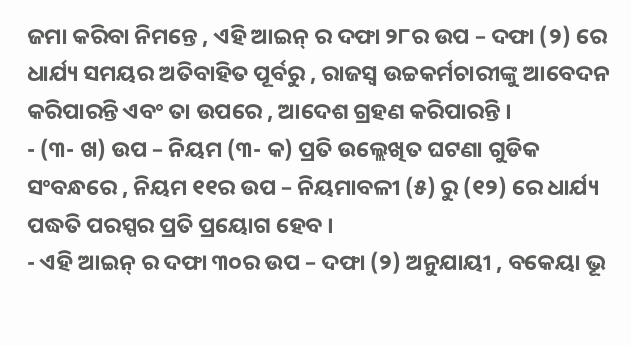ଜମା କରିବା ନିମନ୍ତେ , ଏହି ଆଇନ୍ ର ଦଫା ୨୮ର ଉପ – ଦଫା (୨) ରେ ଧାର୍ଯ୍ୟ ସମୟର ଅତିବାହିତ ପୂର୍ବରୁ , ରାଜସ୍ୱ ଉଚ୍ଚକର୍ମଚାରୀଙ୍କୁ ଆବେଦନ କରିପାରନ୍ତି ଏବଂ ତା ଉପରେ , ଆଦେଶ ଗ୍ରହଣ କରିପାରନ୍ତି ।
- (୩- ଖ) ଉପ – ନିୟମ (୩- କ) ପ୍ରତି ଉଲ୍ଲେଖିତ ଘଟଣା ଗୁଡିକ ସଂବନ୍ଧରେ , ନିୟମ ୧୧ର ଉପ – ନିୟମାବଳୀ (୫) ରୁ (୧୨) ରେ ଧାର୍ଯ୍ୟ ପଦ୍ଧତି ପରସ୍ପର ପ୍ରତି ପ୍ରୟୋଗ ହେବ ।
- ଏହି ଆଇନ୍ ର ଦଫା ୩୦ର ଉପ – ଦଫା (୨) ଅନୁଯାୟୀ , ବକେୟା ଭୂ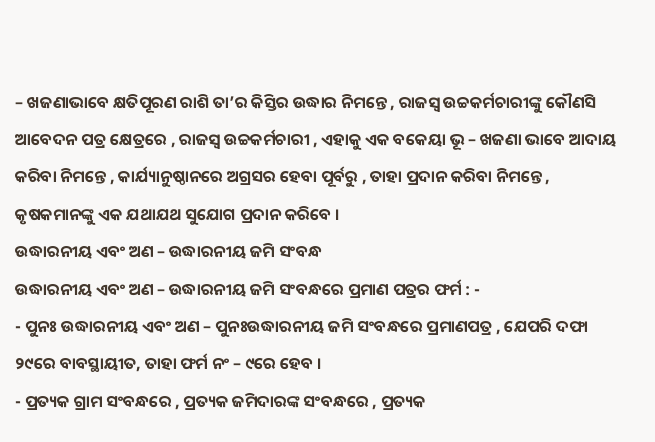– ଖଜଣାଭାବେ କ୍ଷତିପୂରଣ ରାଶି ତା’ର କିସ୍ତିର ଉଦ୍ଧାର ନିମନ୍ତେ , ରାଜସ୍ୱ ଉଚ୍ଚକର୍ମଚାରୀଙ୍କୁ କୌଣସି ଆବେଦନ ପତ୍ର କ୍ଷେତ୍ରରେ , ରାଜସ୍ୱ ଉଚ୍ଚକର୍ମଚାରୀ , ଏହାକୁ ଏକ ବକେୟା ଭୂ – ଖଜଣା ଭାବେ ଆଦାୟ କରିବା ନିମନ୍ତେ , କାର୍ଯ୍ୟାନୁଷ୍ଠାନରେ ଅଗ୍ରସର ହେବା ପୂର୍ବରୁ , ତାହା ପ୍ରଦାନ କରିବା ନିମନ୍ତେ , କୃଷକମାନଙ୍କୁ ଏକ ଯଥାଯଥ ସୁଯୋଗ ପ୍ରଦାନ କରିବେ ।
ଉଦ୍ଧାରନୀୟ ଏବଂ ଅଣ – ଉଦ୍ଧାରନୀୟ ଜମି ସଂବନ୍ଧ
ଉଦ୍ଧାରନୀୟ ଏବଂ ଅଣ – ଉଦ୍ଧାରନୀୟ ଜମି ସଂବନ୍ଧରେ ପ୍ରମାଣ ପତ୍ରର ଫର୍ମ : -
- ପୁନଃ ଉଦ୍ଧାରନୀୟ ଏବଂ ଅଣ – ପୁନଃଉଦ୍ଧାରନୀୟ ଜମି ସଂବନ୍ଧରେ ପ୍ରମାଣପତ୍ର , ଯେପରି ଦଫା ୨୯ରେ ବାବସ୍ଥାୟୀତ, ତାହା ଫର୍ମ ନଂ – ୯ରେ ହେବ ।
- ପ୍ରତ୍ୟକ ଗ୍ରାମ ସଂବନ୍ଧରେ , ପ୍ରତ୍ୟକ ଜମିଦାରଙ୍କ ସଂବନ୍ଧରେ , ପ୍ରତ୍ୟକ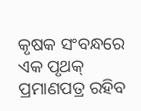କୃଷକ ସଂବନ୍ଧରେ ଏକ ପୃଥକ୍ ପ୍ରମାଣପତ୍ର ରହିବ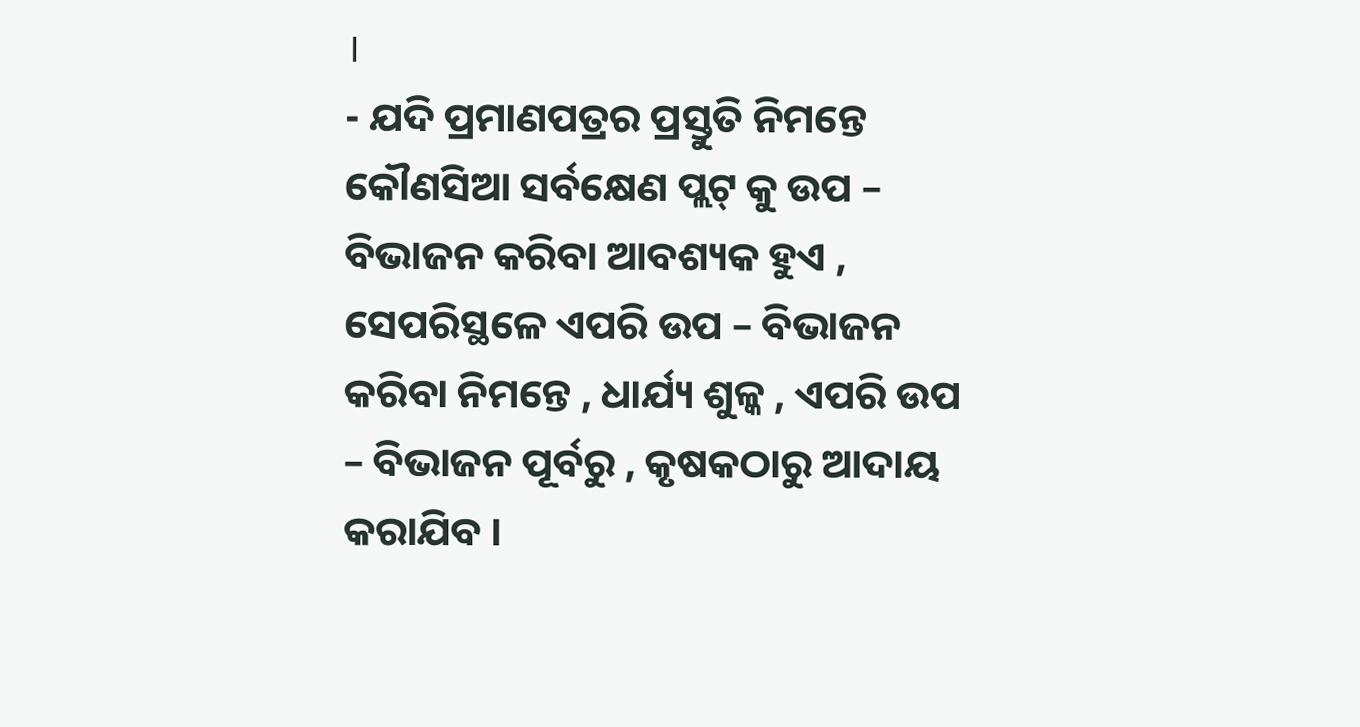।
- ଯଦି ପ୍ରମାଣପତ୍ରର ପ୍ରସ୍ତୁତି ନିମନ୍ତେ କୌଣସିଆ ସର୍ବକ୍ଷେଣ ପ୍ଲଟ୍ କୁ ଉପ – ବିଭାଜନ କରିବା ଆବଶ୍ୟକ ହୁଏ , ସେପରିସ୍ଥଳେ ଏପରି ଉପ – ବିଭାଜନ କରିବା ନିମନ୍ତେ , ଧାର୍ଯ୍ୟ ଶୁଳ୍କ , ଏପରି ଉପ – ବିଭାଜନ ପୂର୍ବରୁ , କୃଷକଠାରୁ ଆଦାୟ କରାଯିବ ।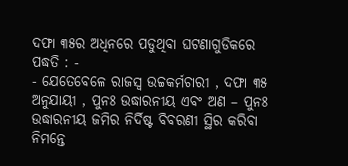ଦଫା ୩୫ର ଅଧିନରେ ପଡୁଥିବା ଘଟଣାଗୁଡିକରେ ପଦ୍ଧତି : -
- ଯେତେବେଳେ ରାଜସ୍ୱ ଉଚ୍ଚକର୍ମଚାରୀ , ଦଫା ୩୫ ଅନୁଯାୟୀ , ପୁନଃ ଉଦ୍ଧାରନୀୟ ଏବଂ ଅଣ – ପୁନଃ ଉଦ୍ଧାରନୀୟ ଜମିର ନିର୍ଦିଷ୍ଟ ବିବରଣୀ ସ୍ଥିର କରିବା ନିମନ୍ତେ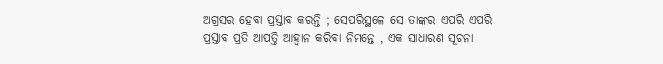ଅଗ୍ରସର ହେବା ପ୍ରସ୍ତାବ କରନ୍ତି ; ସେପରିସ୍ଥଳେ ସେ ତାଙ୍କର ଏପରି ଏପରି ପ୍ରସ୍ତାବ ପ୍ରତି ଆପତ୍ତି ଆହ୍ଵାନ କରିବା ନିମନ୍ତେ , ଏକ ସାଧାରଣ ସୂଚନା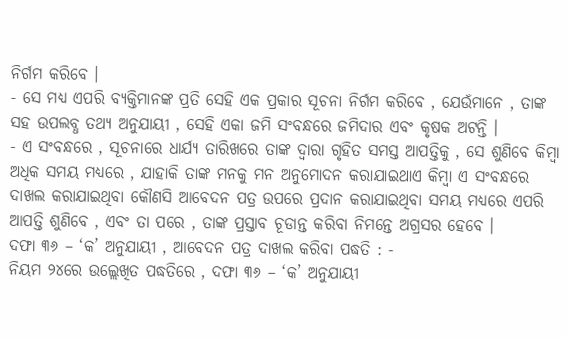ନିର୍ଗମ କରିବେ ।
- ସେ ମଧ୍ୟ ଏପରି ବ୍ୟକ୍ତିମାନଙ୍କ ପ୍ରତି ସେହି ଏକ ପ୍ରକାର ସୂଚନା ନିର୍ଗମ କରିବେ , ଯେଉଁମାନେ , ତାଙ୍କ ସହ ଉପଲବ୍ଧ ତଥ୍ୟ ଅନୁଯାୟୀ , ସେହି ଏକା ଜମି ସଂବନ୍ଧରେ ଜମିଦାର ଏବଂ କୃଷକ ଅଟନ୍ତି ।
- ଏ ସଂବନ୍ଧରେ , ସୂଚନାରେ ଧାର୍ଯ୍ୟ ତାରିଖରେ ତାଙ୍କ ଦ୍ଵାରା ଗୃହିତ ସମସ୍ତ ଆପତ୍ତିକୁ , ସେ ଶୁଣିବେ କିମ୍ବା ଅଧିକ ସମୟ ମଧ୍ୟରେ , ଯାହାକି ତାଙ୍କ ମନକୁ ମନ ଅନୁମୋଦନ କରାଯାଇଥାଏ କିମ୍ବା ଏ ସଂବନ୍ଧରେ ଦାଖଲ କରାଯାଇଥିବା କୌଣସି ଆବେଦନ ପତ୍ର ଉପରେ ପ୍ରଦାନ କରାଯାଇଥିବା ସମୟ ମଧ୍ୟରେ ଏପରି ଆପତ୍ତି ଶୁଣିବେ , ଏବଂ ତା ପରେ , ତାଙ୍କ ପ୍ରସ୍ତାବ ଚୂଡାନ୍ତ କରିବା ନିମନ୍ତେ ଅଗ୍ରସର ହେବେ ।
ଦଫା ୩୬ – ‘କ’ ଅନୁଯାୟୀ , ଆବେଦନ ପତ୍ର ଦାଖଲ କରିବା ପଦ୍ଧତି : -
ନିୟମ ୨୪ରେ ଉଲ୍ଲେଖିତ ପଦ୍ଧତିରେ , ଦଫା ୩୬ – ‘କ’ ଅନୁଯାୟୀ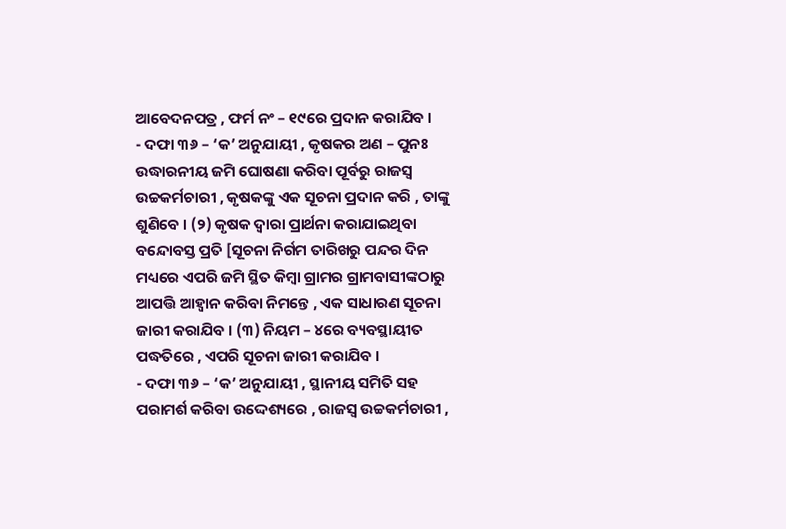ଆବେଦନପତ୍ର , ଫର୍ମ ନଂ – ୧୯ରେ ପ୍ରଦାନ କରାଯିବ ।
- ଦଫା ୩୬ – ‘କ’ ଅନୁଯାୟୀ , କୃଷକର ଅଣ – ପୁନଃ ଉଦ୍ଧାରନୀୟ ଜମି ଘୋଷଣା କରିବା ପୂର୍ବରୁ ରାଜସ୍ୱ ଉଚ୍ଚକର୍ମଚାରୀ , କୃଷକଙ୍କୁ ଏକ ସୂଚନା ପ୍ରଦାନ କରି , ତାଙ୍କୁ ଶୁଣିବେ । (୨) କୃଷକ ଦ୍ଵାରା ପ୍ରାର୍ଥନା କରାଯାଇଥିବା ବନ୍ଦୋବସ୍ତ ପ୍ରତି [ସୂଚନା ନିର୍ଗମ ତାରିଖରୁ ପନ୍ଦର ଦିନ ମଧ୍ୟରେ ଏପରି ଜମି ସ୍ଥିତ କିମ୍ବା ଗ୍ରାମର ଗ୍ରାମବାସୀଙ୍କଠାରୁ ଆପତ୍ତି ଆହ୍ଵାନ କରିବା ନିମନ୍ତେ , ଏକ ସାଧାରଣ ସୂଚନା ଜାରୀ କରାଯିବ । (୩) ନିୟମ – ୪ରେ ବ୍ୟବସ୍ଥାୟୀତ ପଦ୍ଧତିରେ , ଏପରି ସୂଚନା ଜାରୀ କରାଯିବ ।
- ଦଫା ୩୬ – ‘କ’ ଅନୁଯାୟୀ , ସ୍ଥାନୀୟ ସମିତି ସହ ପରାମର୍ଶ କରିବା ଉଦ୍ଦେଶ୍ୟରେ , ରାଜସ୍ୱ ଉଚ୍ଚକର୍ମଚାରୀ ,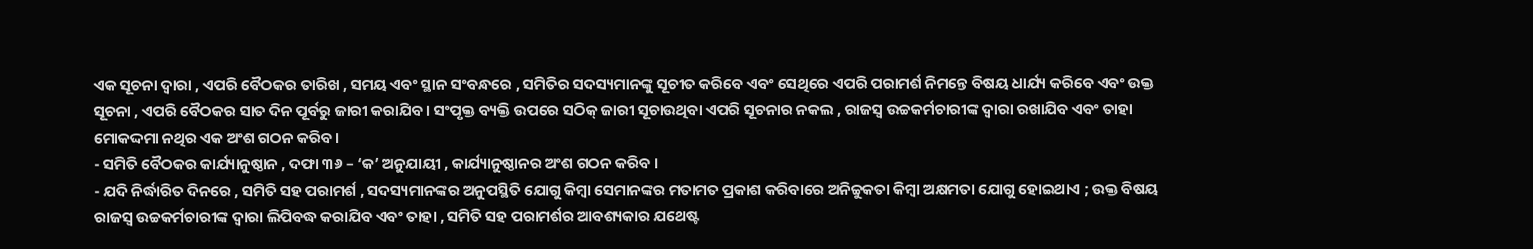ଏକ ସୂଚନା ଦ୍ଵାରା , ଏପରି ବୈଠକର ତାରିଖ , ସମୟ ଏବଂ ସ୍ଥାନ ସଂବନ୍ଧରେ , ସମିତିର ସଦସ୍ୟମାନଙ୍କୁ ସୂଚୀତ କରିବେ ଏବଂ ସେଥିରେ ଏପରି ପରାମର୍ଶ ନିମନ୍ତେ ବିଷୟ ଧାର୍ଯ୍ୟ କରିବେ ଏବଂ ଉକ୍ତ ସୂଚନା , ଏପରି ବୈଠକର ସାତ ଦିନ ପୂର୍ବରୁ ଜାରୀ କରାଯିବ । ସଂପୃକ୍ତ ବ୍ୟକ୍ତି ଉପରେ ସଠିକ୍ ଜାରୀ ସୂଚାଉଥିବା ଏପରି ସୂଚନାର ନକଲ , ରାଜସ୍ୱ ଉଚ୍ଚକର୍ମଚାରୀଙ୍କ ଦ୍ଵାରା ରଖାଯିବ ଏବଂ ତାହା ମୋକଦ୍ଦମା ନଥିର ଏକ ଅଂଶ ଗଠନ କରିବ ।
- ସମିତି ବୈଠକର କାର୍ଯ୍ୟାନୁଷ୍ଠାନ , ଦଫା ୩୬ – ‘କ’ ଅନୁଯାୟୀ , କାର୍ଯ୍ୟାନୁଷ୍ଠାନର ଅଂଶ ଗଠନ କରିବ ।
- ଯଦି ନିର୍ଦ୍ଧାରିତ ଦିନରେ , ସମିତି ସହ ପରାମର୍ଶ , ସଦସ୍ୟମାନଙ୍କର ଅନୁପସ୍ଥିତି ଯୋଗୁ କିମ୍ବା ସେମାନଙ୍କର ମତାମତ ପ୍ରକାଶ କରିବାରେ ଅନିଚ୍ଚୁକତା କିମ୍ବା ଅକ୍ଷମତା ଯୋଗୁ ହୋଇଥାଏ ; ଉକ୍ତ ବିଷୟ ରାଜସ୍ୱ ଉଚ୍ଚକର୍ମଚାରୀଙ୍କ ଦ୍ଵାରା ଲିପିବଦ୍ଧ କରାଯିବ ଏବଂ ତାହା , ସମିତି ସହ ପରାମର୍ଶର ଆବଶ୍ୟକାର ଯଥେଷ୍ଟ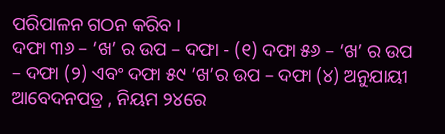ପରିପାଳନ ଗଠନ କରିବ ।
ଦଫା ୩୬ – ‘ଖ’ ର ଉପ – ଦଫା - (୧) ଦଫା ୫୬ – ‘ଖ’ ର ଉପ – ଦଫା (୨) ଏବଂ ଦଫା ୫୯ ‘ଖ’ର ଉପ – ଦଫା (୪) ଅନୁଯାୟୀ ଆବେଦନପତ୍ର , ନିୟମ ୨୪ରେ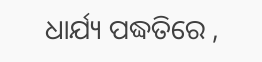ଧାର୍ଯ୍ୟ ପଦ୍ଧତିରେ ,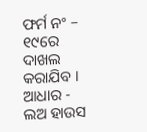ଫର୍ମ ନଂ – ୧୯ରେ ଦାଖଲ କରାଯିବ ।
ଆଧାର - ଲଅ ହାଉସ